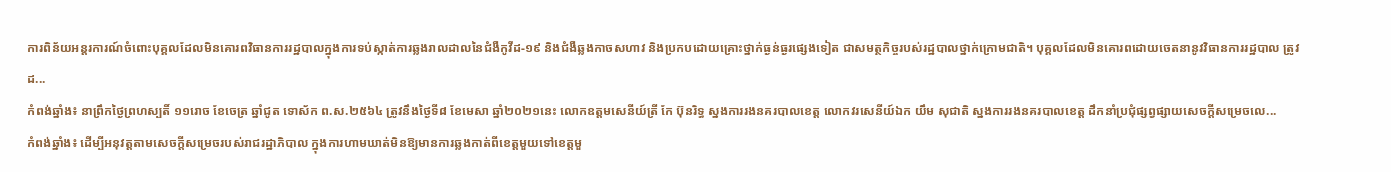ការពិន័យអន្ដរការណ៍ចំពោះបុគ្គលដែលមិនគោរពវិធានការរដ្ឋបាលក្នុងការទប់ស្កាត់ការឆ្លងរាលដាលនៃជំងឺកូវីដ-១៩ និងជំងឺឆ្លងកាចសហាវ និងប្រកបដោយគ្រោះថ្នាក់ធ្ងន់ធ្ងរផ្សេងទៀត ជាសមត្ថកិច្ចរបស់រដ្ឋបាលថ្នាក់ក្រោមជាតិ។ បុគ្គលដែលមិនគោរពដោយចេតនានូវវិធានការរដ្ឋបាល ត្រូវដ...
កំពង់ឆ្នាំង៖ នាព្រឹកថ្ងៃព្រហស្បតិ៍ ១១រោច ខែចេត្រ ឆ្នាំជូត ទោស័ក ព.ស.២៥៦៤ ត្រូវនឹងថ្ងៃទី៨ ខែមេសា ឆ្នាំ២០២១នេះ លោកឧត្តមសេនីយ៍ត្រី កែ ប៊ុនរិទ្ធ ស្នងការរងនគរបាលខេត្ត លោកវរសេនីយ៍ឯក យឹម សុជាតិ ស្នងការរងនគរបាលខេត្ត ដឹកនាំប្រជុំផ្សព្វផ្សាយសេចក្ដីសម្រេចលេ...
កំពង់ឆ្នាំង៖ ដើម្បីអនុវត្តតាមសេចក្តីសម្រេចរបស់រាជរដ្ឋាភិបាល ក្នុងការហាមឃាត់មិនឱ្យមានការឆ្លងកាត់ពីខេត្តមួយទៅខេត្តមួ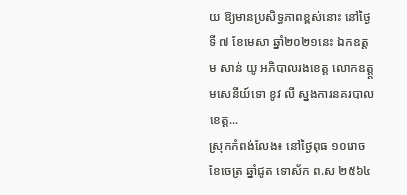យ ឱ្យមានប្រសិទ្ធភាពខ្ពស់នោះ នៅថ្ងៃទី ៧ ខែមេសា ឆ្នាំ២០២១នេះ ឯកឧត្តម សាន់ យូ អភិបាលរងខេត្ត លោកឧត្ត្តមសេនីយ៍ទោ ខូវ លី ស្នងការនគរបាលខេត្ត...
ស្រុកកំពង់លែង៖ នៅថ្ងៃពុធ ១០រោច ខែចេត្រ ឆ្នាំជូត ទោស័ក ព.ស ២៥៦៤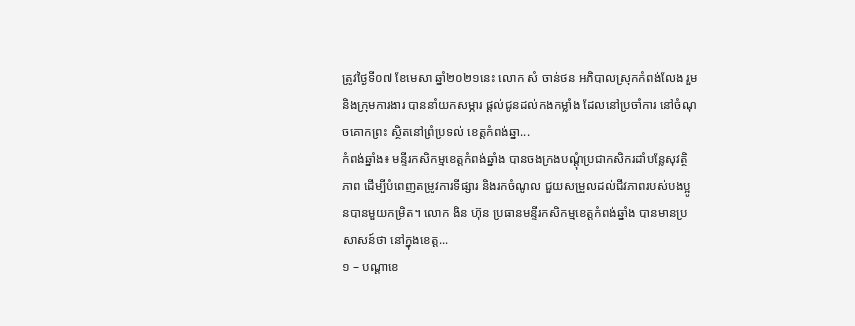ត្រូវថ្ងៃទី០៧ ខែមេសា ឆ្នាំ២០២១នេះ លោក សំ ចាន់ថន អភិបាលស្រុកកំពង់លែង រួមនិងក្រុមការងារ បាននាំយកសម្ភារ ផ្តល់ជូនដល់កងកម្លាំង ដែលនៅប្រចាំការ នៅចំណុចគោកព្រះ ស្ថិតនៅព្រំប្រទល់ ខេត្តកំពង់ឆ្នា...
កំពង់ឆ្នាំង៖ មន្ទីរកសិកម្មខេត្ដកំពង់ឆ្នាំង បានចងក្រងបណ្ដុំប្រជាកសិករដាំបន្លែសុវត្ថិភាព ដើម្បីបំពេញតម្រូវការទីផ្សារ និងរកចំណូល ជួយសម្រួលដល់ជីវភាពរបស់បងប្អូនបានមួយកម្រិត។ លោក ងិន ហ៊ុន ប្រធានមន្ទីរកសិកម្មខេត្តកំពង់ឆ្នាំង បានមានប្រសាសន៍ថា នៅក្នុងខេត្ត...
១ – បណ្តាខេ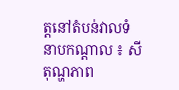ត្តនៅតំបន់វាលទំនាបកណ្តាល ៖ សីតុណ្ហភាព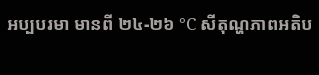អប្បបរមា មានពី ២៤-២៦ °C សីតុណ្ហភាពអតិប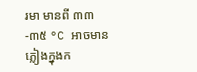រមា មានពី ៣៣-៣៥ °C អាចមានភ្លៀងក្នុងក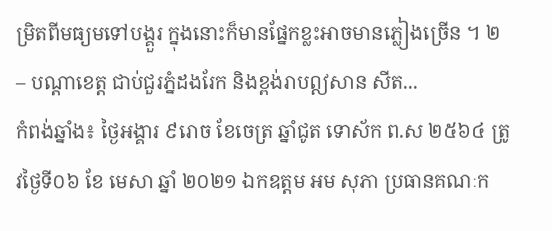ម្រិតពីមធ្យមទៅបង្គួរ ក្នុងនោះក៏មានផ្នែកខ្លះអាចមានភ្លៀងច្រើន ។ ២ – បណ្តាខេត្ត ជាប់ជួរភ្នំដងរែក និងខ្ពង់រាបឦសាន សីត...
កំពង់ឆ្នាំង៖ ថ្ងៃអង្គារ ៩រោច ខែចេត្រ ឆ្នាំជូត ទោស័ក ព.ស ២៥៦៤ ត្រូវថ្ងៃទី០៦ ខែ មេសា ឆ្នាំ ២០២១ ឯកឧត្ដម អម សុភា ប្រធានគណៈក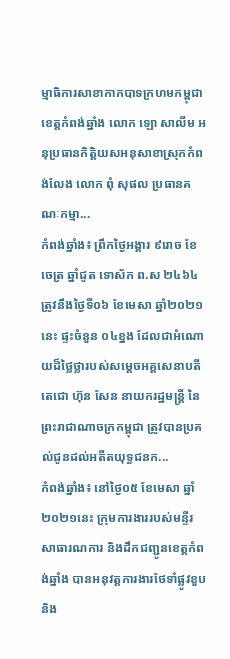ម្មាធិការសាខាកាកបាទក្រហមកម្ពុជា ខេត្តកំពង់ឆ្នាំង លោក ឡោ សាលីម អនុប្រធានកិត្តិយសអនុសាខាស្រុកកំពង់លែង លោក ពុំ សុផល ប្រធានគណៈកម្មា...
កំពង់ឆ្នាំង៖ ព្រឹកថ្ងៃអង្គារ ៩រោច ខែចេត្រ ឆ្នាំជូត ទោស័ក ព.ស ២៤៦៤ ត្រូវនឹងថ្ងៃទី០៦ ខែមេសា ឆ្នាំ២០២១នេះ ផ្ទះចំនួន ០៤ខ្នង ដែលជាអំណោយដ៏ថ្លៃថ្លារបស់សម្តេចអគ្គសេនាបតីតេជោ ហ៊ុន សែន នាយករដ្ឋមន្ត្រី នៃព្រះរាជាណាចក្រកម្ពុជា ត្រូវបានប្រគល់ជូនដល់អតីតយុទ្ធជនក...
កំពង់ឆ្នាំង៖ នៅថ្ងៃ០៥ ខែមេសា ឆ្នាំ២០២១នេះ ក្រុមការងាររបស់មន្ទីរសាធារណការ និងដឹកជញ្ជូនខេត្តកំពង់ឆ្នាំង បានអនុវត្តការងារថែទាំផ្លូវខួប និង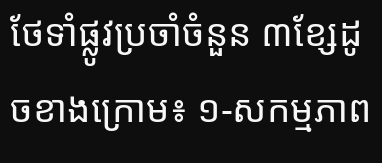ថែទាំផ្លូវប្រចាំចំនួន ៣ខ្សែដូចខាងក្រោម៖ ១-សកម្មភាព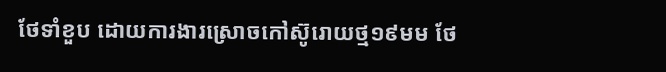ថែទាំខួប ដោយការងារស្រោចកៅស៊ូរោយថ្ម១៩មម ថែ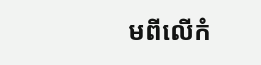មពីលើកំ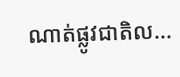ណាត់ផ្លូវជាតិល...